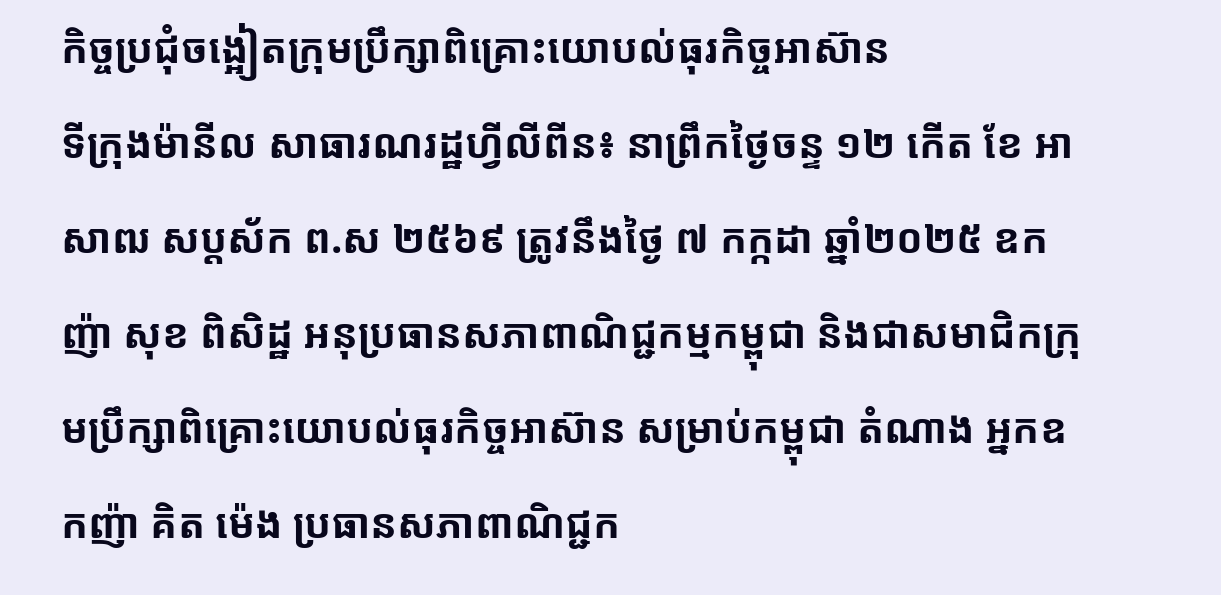កិច្ចប្រជុំចង្អៀតក្រុមប្រឹក្សាពិគ្រោះយោបល់ធុរកិច្ចអាស៊ាន
ទីក្រុងម៉ានីល សាធារណរដ្ឋហ្វីលីពីន៖ នាព្រឹកថ្ងៃចន្ទ ១២ កើត ខែ អាសាឍ សប្តស័ក ព.ស ២៥៦៩ ត្រូវនឹងថ្ងៃ ៧ កក្កដា ឆ្នាំ២០២៥ ឧកញ៉ា សុខ ពិសិដ្ឋ អនុប្រធានសភាពាណិជ្ជកម្មកម្ពុជា និងជាសមាជិកក្រុមប្រឹក្សាពិគ្រោះយោបល់ធុរកិច្ចអាស៊ាន សម្រាប់កម្ពុជា តំណាង អ្នកឧកញ៉ា គិត ម៉េង ប្រធានសភាពាណិជ្ជក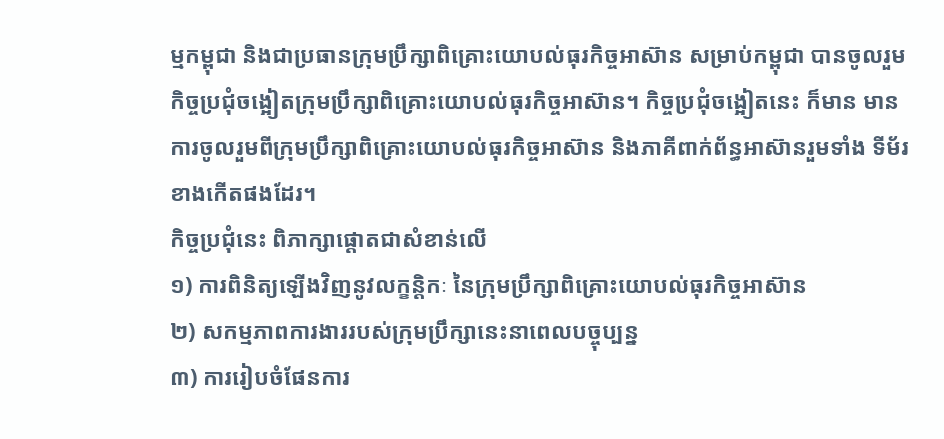ម្មកម្ពុជា និងជាប្រធានក្រុមប្រឹក្សាពិគ្រោះយោបល់ធុរកិច្ចអាស៊ាន សម្រាប់កម្ពុជា បានចូលរួម កិច្ចប្រជុំចង្អៀតក្រុមប្រឹក្សាពិគ្រោះយោបល់ធុរកិច្ចអាស៊ាន។ កិច្ចប្រជុំចង្អៀតនេះ ក៏មាន មានការចូលរួមពីក្រុមប្រឹក្សាពិគ្រោះយោបល់ធុរកិច្ចអាស៊ាន និងភាគីពាក់ព័ន្ធអាស៊ានរួមទាំង ទីម័រខាងកើតផងដែរ។
កិច្ចប្រជុំនេះ ពិភាក្សាផ្តោតជាសំខាន់លើ
១) ការពិនិត្យឡើងវិញនូវលក្ខន្តិកៈ នៃក្រុមប្រឹក្សាពិគ្រោះយោបល់ធុរកិច្ចអាស៊ាន
២) សកម្មភាពការងាររបស់ក្រុមប្រឹក្សានេះនាពេលបច្ចុប្បន្ន
៣) ការរៀបចំផែនការ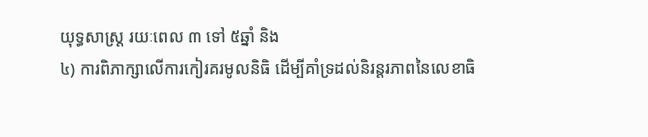យុទ្ធសាស្ត្រ រយៈពេល ៣ ទៅ ៥ឆ្នាំ និង
៤) ការពិភាក្សាលើការកៀរគរមូលនិធិ ដើម្បីគាំទ្រដល់និរន្តរភាពនៃលេខាធិ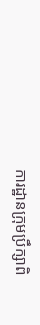ការដ្ឋានក្រុមប្រឹក្សាពិ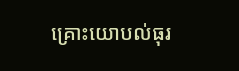គ្រោះយោបល់ធុរ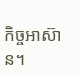កិច្ចអាស៊ាន។